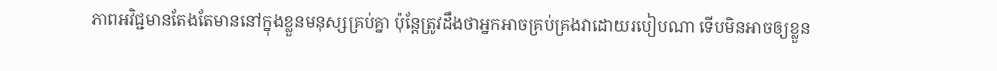ភាពអវិជ្ជមានតែងតែមាននៅក្នុងខ្លួនមនុស្សគ្រប់គ្នា ប៉ុន្តែត្រូវដឹងថាអ្នកអាចគ្រប់គ្រងវាដោយរបៀបណា ទើបមិនអាចឲ្យខ្លួន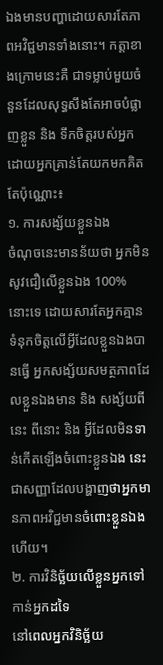ឯងមានបញ្ហាដោយសារតែភាពអវិជ្ជមានទាំងនោះ។ កត្តាខាងក្រោមនេះគឺ ជាទម្លាប់មួយចំនួនដែលសុទ្ធសឹងតែអាចបំផ្លាញខ្លួន និង ទឹកចិត្តរបស់អ្នកដោយអ្នកគ្រាន់តែយកមកគិតតែប៉ុណ្ណោះ៖
១. ការសង្ស័យខ្លួនឯង
ចំណុចនេះមានន័យថា អ្នកមិនសូវជឿលើខ្លួនឯង 100% នោះទេ ដោយសារតែអ្នកគ្មានទំនុកចិត្តលើអ្វីដែលខ្លួនឯងបានធ្វើ អ្នកសង្ស័យសមត្ថភាពដែលខ្លួនឯងមាន និង សង្ស័យពីនេះ ពីនោះ និង អ្វីដែលមិនទាន់កើតឡើងចំពោះខ្លួនឯង នេះជាសញ្ញាដែលបង្ហាញថាអ្នកមានភាពអវិជ្ជមានចំពោះខ្លួនឯងហើយ។
២. ការវិនិច្ឆ័យលើខ្លួនអ្នកទៅកាន់អ្នកដទៃ
នៅពេលអ្នកវិនិច្ឆ័យ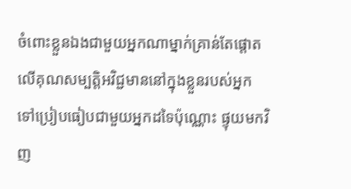ចំពោះខ្លួនឯងជាមួយអ្នកណាម្នាក់គ្រាន់តែផ្តោតលើគុណសម្បត្តិអវិជ្ជមាននៅក្នុងខ្លួនរបស់អ្នក ទៅប្រៀបធៀបជាមួយអ្នកដទៃប៉ុណ្ណោះ ផ្ទុយមកវិញ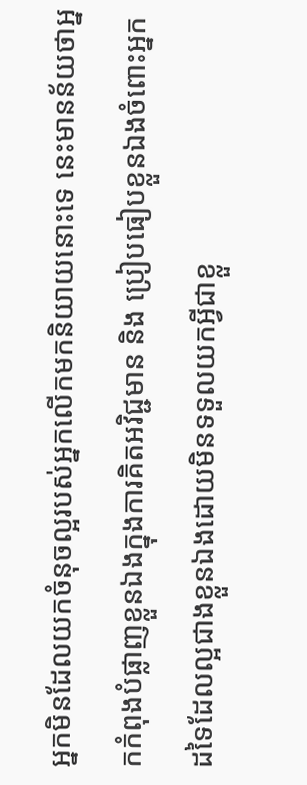អ្នកមិនដែលយកចំនុចល្អរបស់អ្នកលើកមកនិយាយនោះទេ នេះមានន័យថាអ្នកកំពុងបំផ្លាញខ្លួនឯងក្នុងការគិតអវិជ្ជមាន និង ប្រៀបធៀបខ្លួនឯងចំពោះអ្នកដទៃដែលល្អជាងខ្លួនឯងដោយមិនទទួលយកអ្វីជាខ្លួ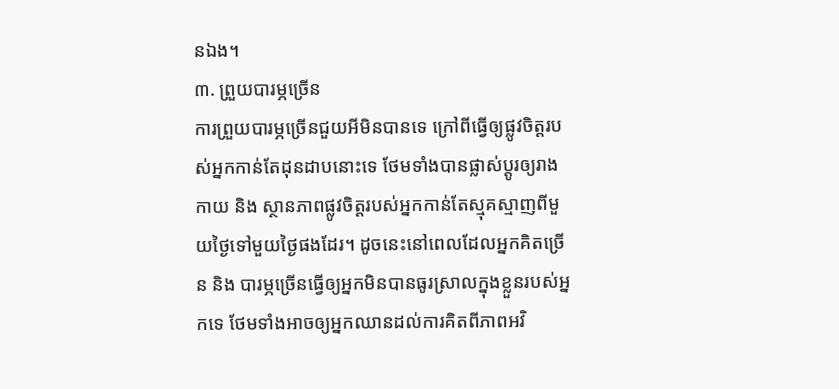នឯង។
៣. ព្រួយបារម្ភច្រើន
ការព្រួយបារម្ភច្រើនជួយអីមិនបានទេ ក្រៅពីធ្វើឲ្យផ្លូវចិត្តរបស់អ្នកកាន់តែដុនដាបនោះទេ ថែមទាំងបានផ្លាស់ប្តូរឲ្យរាងកាយ និង ស្ថានភាពផ្លូវចិត្តរបស់អ្នកកាន់តែស្មុគស្មាញពីមួយថ្ងៃទៅមួយថ្ងៃផងដែរ។ ដូចនេះនៅពេលដែលអ្នកគិតច្រើន និង បារម្ភច្រើនធ្វើឲ្យអ្នកមិនបានធូរស្រាលក្នុងខ្លួនរបស់អ្នកទេ ថែមទាំងអាចឲ្យអ្នកឈានដល់ការគិតពីភាពអវិ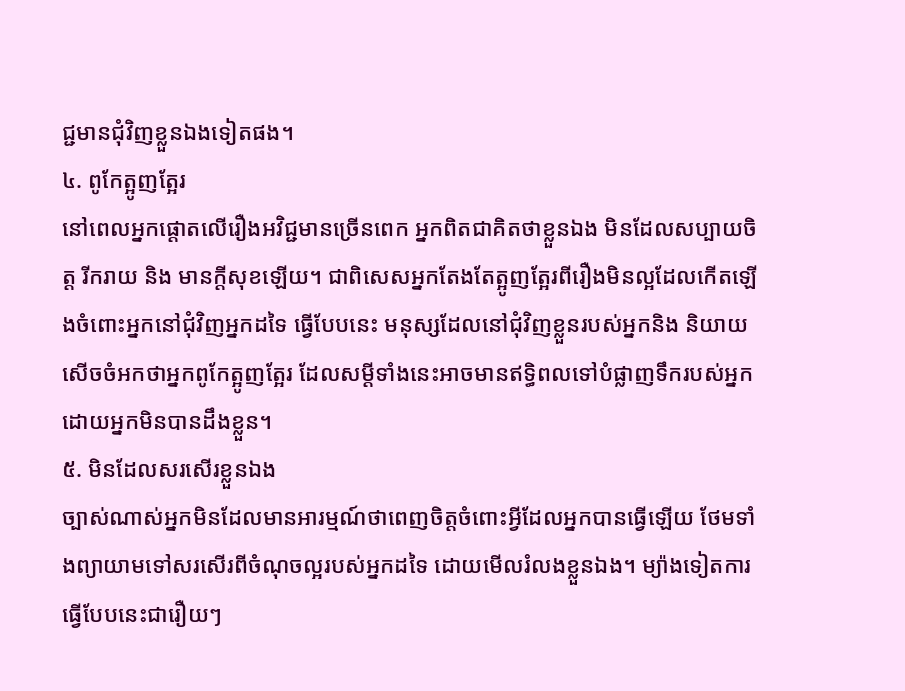ជ្ជមានជុំវិញខ្លួនឯងទៀតផង។
៤. ពូកែត្អូញត្អែរ
នៅពេលអ្នកផ្តោតលើរឿងអវិជ្ជមានច្រើនពេក អ្នកពិតជាគិតថាខ្លួនឯង មិនដែលសប្បាយចិត្ត រីករាយ និង មានក្តីសុខឡើយ។ ជាពិសេសអ្នកតែងតែត្អូញត្អែរពីរឿងមិនល្អដែលកើតឡើងចំពោះអ្នកនៅជុំវិញអ្នកដទៃ ធ្វើបែបនេះ មនុស្សដែលនៅជុំវិញខ្លួនរបស់អ្នកនិង និយាយ សើចចំអកថាអ្នកពូកែត្អូញត្អែរ ដែលសម្តីទាំងនេះអាចមានឥទ្ធិពលទៅបំផ្លាញទឹករបស់អ្នកដោយអ្នកមិនបានដឹងខ្លួន។
៥. មិនដែលសរសើរខ្លួនឯង
ច្បាស់ណាស់អ្នកមិនដែលមានអារម្មណ៍ថាពេញចិត្តចំពោះអ្វីដែលអ្នកបានធ្វើឡើយ ថែមទាំងព្យាយាមទៅសរសើរពីចំណុចល្អរបស់អ្នកដទៃ ដោយមើលរំលងខ្លួនឯង។ ម្យ៉ាងទៀតការធ្វើបែបនេះជារឿយៗ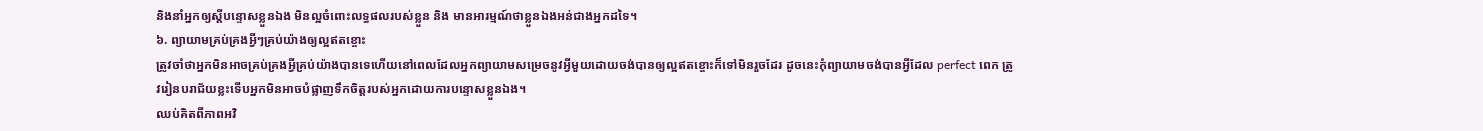និងនាំអ្នកឲ្យស្តីបន្ទោសខ្លួនឯង មិនល្អចំពោះលទ្ធផលរបស់ខ្លួន និង មានអារម្មណ៍ថាខ្លួនឯងអន់ជាងអ្នកដទៃ។
៦. ព្យាយាមគ្រប់គ្រងអ្វីៗគ្រប់យ៉ាងឲ្យល្អឥតខ្ចោះ
ត្រូវចាំថាអ្នកមិនអាចគ្រប់គ្រងអ្វីគ្រប់យ៉ាងបានទេហើយនៅពេលដែលអ្នកព្យាយាមសម្រេចនូវអ្វីមួយដោយចង់បានឲ្យល្អឥតខ្ចោះក៏ទៅមិនរួចដែរ ដូចនេះកុំព្យាយាមចង់បានអ្វីដែល perfect ពេក ត្រូវរៀនបរាជ័យខ្លះទើបអ្នកមិនអាចបំផ្លាញទឹកចិត្តរបស់អ្នកដោយការបន្ទោសខ្លួនឯង។
ឈប់គិតពីភាពអវិ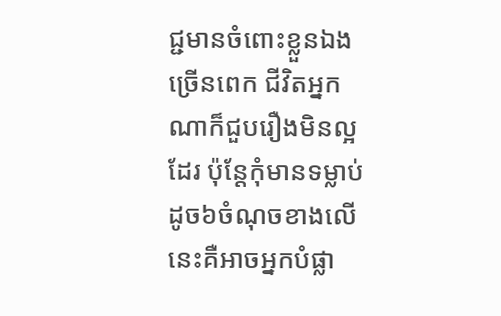ជ្ជមានចំពោះខ្លួនឯងច្រើនពេក ជីវិតអ្នកណាក៏ជួបរឿងមិនល្អដែរ ប៉ុន្តែកុំមានទម្លាប់ដូច៦ចំណុចខាងលើនេះគឺអាចអ្នកបំផ្លា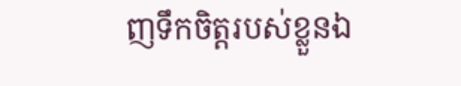ញទឹកចិត្តរបស់ខ្លួនឯ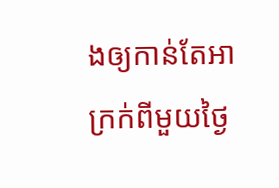ងឲ្យកាន់តែអាក្រក់ពីមួយថ្ងៃ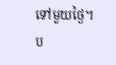ទៅមួយថ្ងៃ។
ប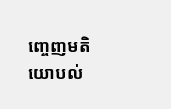ញ្ចេញមតិយោបល់